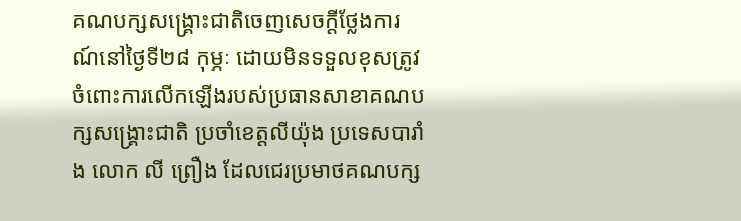គណបក្សសង្គ្រោះជាតិចេញសេចក្ដីថ្លែងការណ៍នៅថ្ងៃទី២៨ កុម្ភៈ ដោយមិនទទួលខុសត្រូវចំពោះការលើកឡើងរបស់ប្រធានសាខាគណបក្សសង្គ្រោះជាតិ ប្រចាំខេត្តលីយ៉ុង ប្រទេសបារាំង លោក លី ព្រឿង ដែលជេរប្រមាថគណបក្ស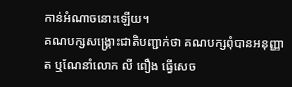កាន់អំណាចនោះឡើយ។
គណបក្សសង្គ្រោះជាតិបញ្ជាក់ថា គណបក្សពុំបានអនុញ្ញាត ឬណែនាំលោក លី ពឿង ធ្វើសេច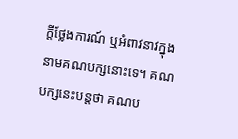ក្ដីថ្លែងការណ៍ ឬអំពាវនាវក្នុងនាមគណបក្សនោះទេ។ គណបក្សនេះបន្តថា គណប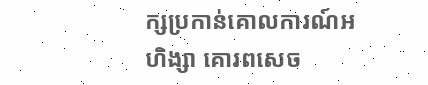ក្សប្រកាន់គោលការណ៍អហិង្សា គោរពសេច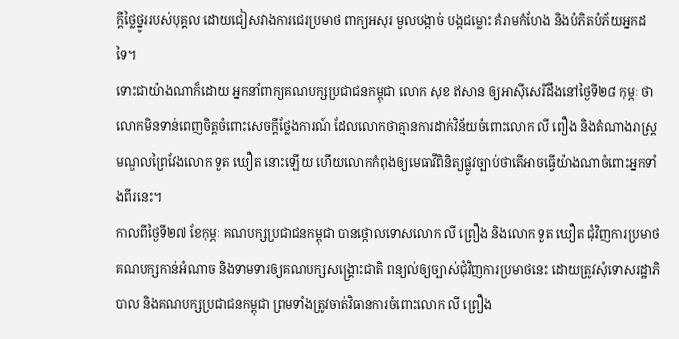ក្ដីថ្លៃថ្នូររបស់បុគ្គល ដោយជៀសវាងការជេរប្រមាថ ពាក្យអសុរ មួលបង្កាច់ បង្កជម្លោះ គំរាមកំហែង និងបំភិតបំភ័យអ្នកដទៃ។
ទោះជាយ៉ាងណាក៏ដោយ អ្នកនាំពាក្យគណបក្សប្រជាជនកម្ពុជា លោក សុខ ឥសាន ឲ្យអាស៊ីសេរីដឹងនៅថ្ងៃទី២៨ កុម្ភៈ ថា លោកមិនទាន់ពេញចិត្តចំពោះសេចក្ដីថ្លែងការណ៍ ដែលលោកថាគ្មានការដាក់វិន័យចំពោះលោក លី ពឿង និងតំណាងរាស្ត្រមណ្ឌលព្រៃវែងលោក ទួត ឃឿត នោះឡើយ ហើយលោកកំពុងឲ្យមេធាវីពិនិត្យផ្លូវច្បាប់ថាតើអាចធ្វើយ៉ាងណាចំពោះអ្នកទាំងពីរនេះ។
កាលពីថ្ងៃទី២៧ ខែកុម្ភៈ គណបក្សប្រជាជនកម្ពុជា បានថ្កោលទោសលោក លី ព្រឿង និងលោក ទួត ឃឿត ជុំវិញការប្រមាថគណបក្សកាន់អំណាច និងទាមទារឲ្យគណបក្សសង្គ្រោះជាតិ ពន្យល់ឲ្យច្បាស់ជុំវិញការប្រមាថនេះ ដោយត្រូវសុំទោសរដ្ឋាភិបាល និងគណបក្សប្រជាជនកម្ពុជា ព្រមទាំងត្រូវចាត់វិធានការចំពោះលោក លី ព្រឿង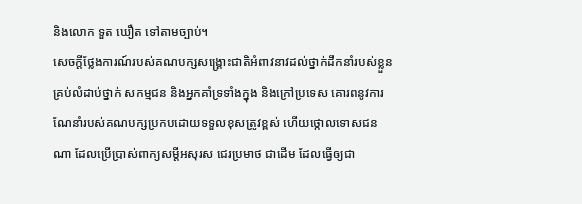និងលោក ទួត ឃឿត ទៅតាមច្បាប់។
សេចក្ដីថ្លែងការណ៍របស់គណបក្សសង្គ្រោះជាតិអំពាវនាវដល់ថ្នាក់ដឹកនាំរបស់ខ្លួនគ្រប់លំដាប់ថ្នាក់ សកម្មជន និងអ្នកគាំទ្រទាំងក្នុង និងក្រៅប្រទេស គោរពនូវការណែនាំរបស់គណបក្សប្រកបដោយទទួលខុសត្រូវខ្ពស់ ហើយថ្កោលទោសជនណា ដែលប្រើប្រាស់ពាក្យសម្ដីអសុរស ជេរប្រមាថ ជាដើម ដែលធ្វើឲ្យជា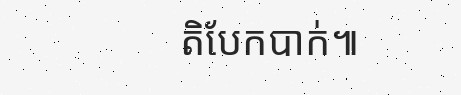តិបែកបាក់៕